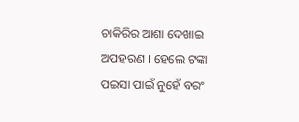ଚାକିରିର ଆଶା ଦେଖାଇ ଅପହରଣ । ହେଲେ ଟଙ୍କା ପଇସା ପାଇଁ ନୁହେଁ ବରଂ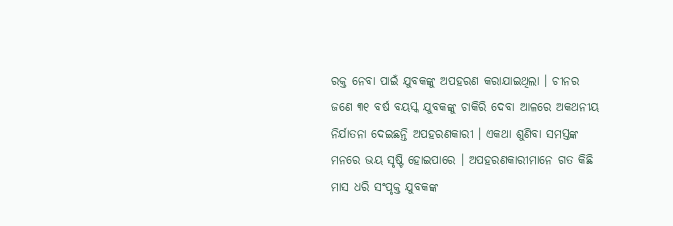ରକ୍ତ ନେବା ପାଇଁ ଯୁବକଙ୍କୁ ଅପହରଣ କରାଯାଇଥିଲା । ଚୀନର ଜଣେ ୩୧ ବର୍ଷ ବୟସ୍କ ଯୁବକଙ୍କୁ ଚାକିରି ଦେବା ଆଳରେ ଅକଥନୀୟ ନିର୍ଯାତନା ଦେଇଛନ୍ତି ଅପହରଣକାରୀ । ଏକଥା ଶୁଣିବା ସମସ୍ତଙ୍କ ମନରେ ଭୟ ସୃଷ୍ଟି ହୋଇପାରେ । ଅପହରଣକାରୀମାନେ ଗତ କିଛି ମାସ ଧରି ସଂପୃକ୍ତ ଯୁବକଙ୍କ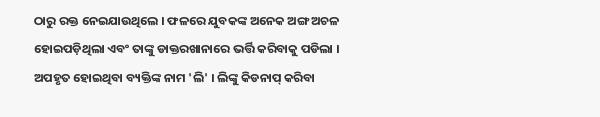ଠାରୁ ରକ୍ତ ନେଇଯାଉଥିଲେ । ଫଳରେ ଯୁବକଙ୍କ ଅନେକ ଅଙ୍ଗ ଅଚଳ ହୋଇପଡ଼ିଥିଲା ଏବଂ ତାଙ୍କୁ ଡାକ୍ତରଖାନାରେ ଭର୍ତ୍ତି କରିବାକୁ ପଡିଲା ।
ଅପହୃତ ହୋଇଥିବା ବ୍ୟକ୍ତିଙ୍କ ନାମ 'ଲି' । ଲିଙ୍କୁ କିଡନାପ୍ କରିବା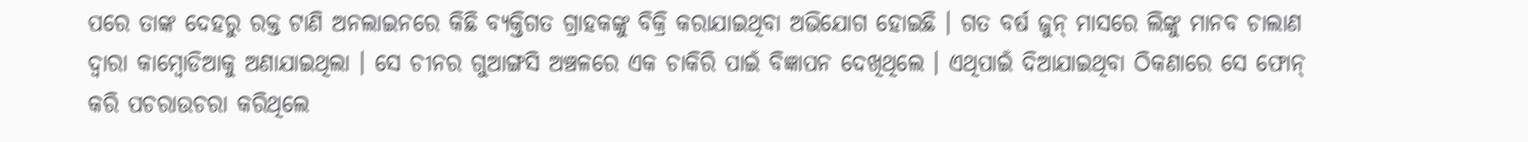ପରେ ତାଙ୍କ ଦେହରୁ ରକ୍ତ ଟାଣି ଅନଲାଇନରେ କିଛି ବ୍ୟକ୍ତିଗତ ଗ୍ରାହକଙ୍କୁ ବିକ୍ରି କରାଯାଇଥିବା ଅଭିଯୋଗ ହୋଇଛି । ଗତ ବର୍ଷ ଜୁନ୍ ମାସରେ ଲିଙ୍କୁ ମାନବ ଚାଲାଣ ଦ୍ୱାରା କାମ୍ବୋଡିଆକୁ ଅଣାଯାଇଥିଲା । ସେ ଚୀନର ଗୁଆଙ୍ଗସି ଅଞ୍ଚଳରେ ଏକ ଚାକିରି ପାଇଁ ବିଜ୍ଞାପନ ଦେଖିଥିଲେ । ଏଥିପାଇଁ ଦିଆଯାଇଥିବା ଠିକଣାରେ ସେ ଫୋନ୍ କରି ପଚରାଉଚରା କରିଥିଲେ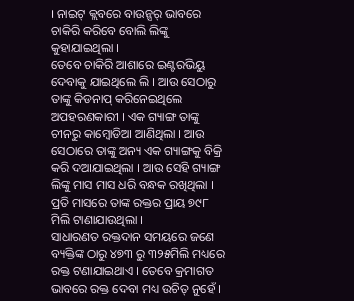। ନାଇଟ୍ କ୍ଲବରେ ବାଉନ୍ସର୍ ଭାବରେ ଚାକିରି କରିବେ ବୋଲି ଲିଙ୍କୁ କୁହାଯାଇଥିଲା ।
ତେବେ ଚାକିରି ଆଶାରେ ଇଣ୍ଟରଭିୟୁ ଦେବାକୁ ଯାଇଥିଲେ ଲି । ଆଉ ସେଠାରୁ ତାଙ୍କୁ କିଡନାପ୍ କରିନେଇଥିଲେ ଅପହରଣକାରୀ । ଏକ ଗ୍ୟାଙ୍ଗ ତାଙ୍କୁ ଚୀନରୁ କାମ୍ବୋଡିଆ ଆଣିଥିଲା । ଆଉ ସେଠାରେ ତାଙ୍କୁ ଅନ୍ୟ ଏକ ଗ୍ୟାଙ୍ଗକୁ ବିକ୍ରି କରି ଦଆଯାଇଥିଲା । ଆଉ ସେହି ଗ୍ୟାଙ୍ଗ ଲିଙ୍କୁ ମାସ ମାସ ଧରି ବନ୍ଧକ ରଖିଥିଲା । ପ୍ରତି ମାସରେ ତାଙ୍କ ରକ୍ତର ପ୍ରାୟ ୭୯୮ ମିଲି ଟାଣାଯାଉଥିଲା ।
ସାଧାରଣତ ରକ୍ତଦାନ ସମୟରେ ଜଣେ ବ୍ୟକ୍ତିଙ୍କ ଠାରୁ ୪୭୩ ରୁ ୩୨୫ମିଲି ମଧ୍ୟରେ ରକ୍ତ ଟଣାଯାଇଥାଏ । ତେବେ କ୍ରମାଗତ ଭାବରେ ରକ୍ତ ଦେବା ମଧ୍ୟ ଉଚିତ୍ ନୁହେଁ ।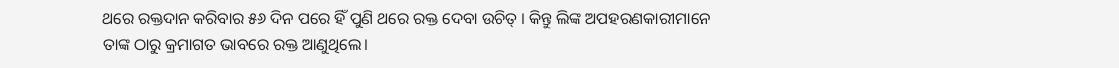ଥରେ ରକ୍ତଦାନ କରିବାର ୫୬ ଦିନ ପରେ ହିଁ ପୁଣି ଥରେ ରକ୍ତ ଦେବା ଉଚିତ୍ । କିନ୍ତୁ ଲିଙ୍କ ଅପହରଣକାରୀମାନେ ତାଙ୍କ ଠାରୁ କ୍ରମାଗତ ଭାବରେ ରକ୍ତ ଆଣୁଥିଲେ।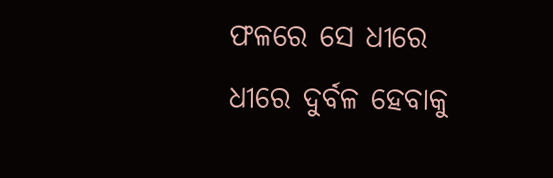ଫଳରେ ସେ ଧୀରେ ଧୀରେ ଦୁର୍ବଳ ହେବାକୁ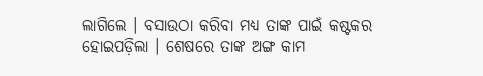ଲାଗିଲେ । ବସାଉଠା କରିବା ମଧ୍ୟ ତାଙ୍କ ପାଇଁ କଷ୍ଟକର ହୋଇପଡ଼ିଲା । ଶେଷରେ ତାଙ୍କ ଅଙ୍ଗ କାମ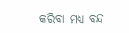କରିବା ମଧ୍ୟ ବନ୍ଦ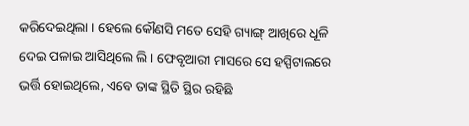କରିଦେଇଥିଲା । ହେଲେ କୌଣସି ମତେ ସେହି ଗ୍ୟାଙ୍ଗ୍ ଆଖିରେ ଧୂଳି ଦେଇ ପଳାଇ ଆସିଥିଲେ ଲି । ଫେବୃଆରୀ ମାସରେ ସେ ହସ୍ପିଟାଲରେ ଭର୍ତ୍ତି ହୋଇଥିଲେ, ଏବେ ତାଙ୍କ ସ୍ଥିତି ସ୍ଥିର ରହିଛି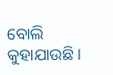ବୋଲି କୁହାଯାଉଛି ।